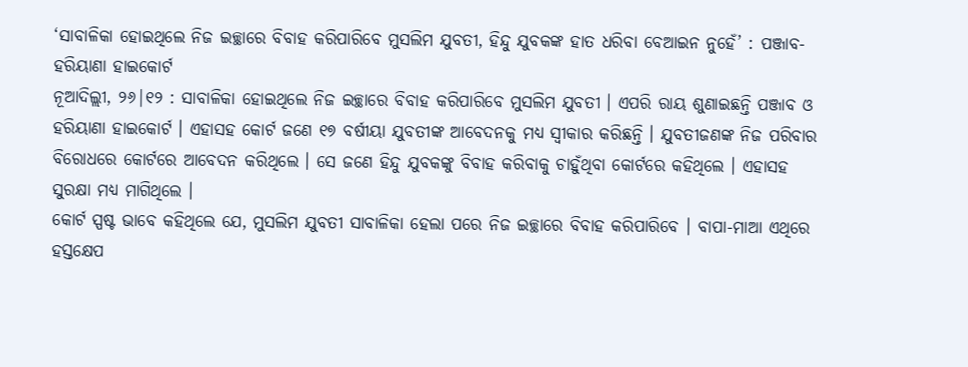‘ସାବାଳିକା ହୋଇଥିଲେ ନିଜ ଇଚ୍ଛାରେ ବିବାହ କରିପାରିବେ ମୁସଲିମ ଯୁବତୀ, ହିନ୍ଦୁ ଯୁବକଙ୍କ ହାତ ଧରିବା ବେଆଇନ ନୁହେଁ’ : ପଞ୍ଜାବ-ହରିୟାଣା ହାଇକୋର୍ଟ
ନୂଆଦିଲ୍ଲୀ, ୨୬|୧୨ : ସାବାଳିକା ହୋଇଥିଲେ ନିଜ ଇଚ୍ଛାରେ ବିବାହ କରିପାରିବେ ମୁସଲିମ ଯୁବତୀ । ଏପରି ରାୟ ଶୁଣାଇଛନ୍ତି ପଞ୍ଜାବ ଓ ହରିୟାଣା ହାଇକୋର୍ଟ । ଏହାସହ କୋର୍ଟ ଜଣେ ୧୭ ବର୍ଷୀୟା ଯୁବତୀଙ୍କ ଆବେଦନକୁ ମଧ୍ୟ ସ୍ୱୀକାର କରିଛନ୍ତି । ଯୁବତୀଜଣଙ୍କ ନିଜ ପରିବାର ବିରୋଧରେ କୋର୍ଟରେ ଆବେଦନ କରିଥିଲେ । ସେ ଜଣେ ହିନ୍ଦୁ ଯୁବକଙ୍କୁ ବିବାହ କରିବାକୁ ଚାହୁଁଥିବା କୋର୍ଟରେ କହିଥିଲେ । ଏହାସହ ସୁରକ୍ଷା ମଧ୍ୟ ମାଗିଥିଲେ ।
କୋର୍ଟ ସ୍ପଷ୍ଟ ଭାବେ କହିଥିଲେ ଯେ, ମୁସଲିମ ଯୁବତୀ ସାବାଳିକା ହେଲା ପରେ ନିଜ ଇଚ୍ଛାରେ ବିବାହ କରିପାରିବେ । ବାପା-ମାଆ ଏଥିରେ ହସ୍ତକ୍ଷେପ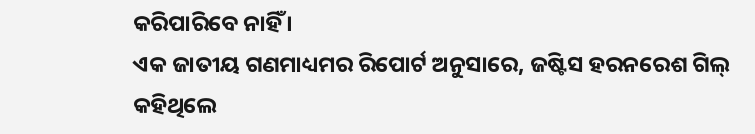କରିପାରିବେ ନାହିଁ ।
ଏକ ଜାତୀୟ ଗଣମାଧ୍ୟମର ରିପୋର୍ଟ ଅନୁସାରେ, ଜଷ୍ଟିସ ହରନରେଶ ଗିଲ୍ କହିଥିଲେ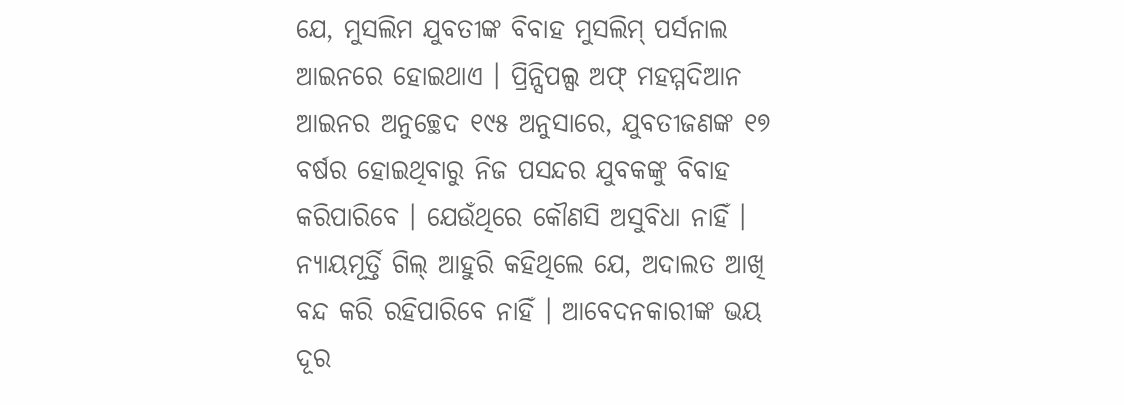ଯେ, ମୁସଲିମ ଯୁବତୀଙ୍କ ବିବାହ ମୁସଲିମ୍ ପର୍ସନାଲ ଆଇନରେ ହୋଇଥାଏ । ପ୍ରିନ୍ସିପଲ୍ସ ଅଫ୍ ମହମ୍ମଦିଆନ ଆଇନର ଅନୁଚ୍ଛେଦ ୧୯୫ ଅନୁସାରେ, ଯୁବତୀଜଣଙ୍କ ୧୭ ବର୍ଷର ହୋଇଥିବାରୁ ନିଜ ପସନ୍ଦର ଯୁବକଙ୍କୁ ବିବାହ କରିପାରିବେ । ଯେଉଁଥିରେ କୌଣସି ଅସୁବିଧା ନାହିଁ ।
ନ୍ୟାୟମୂର୍ତ୍ତି ଗିଲ୍ ଆହୁରି କହିଥିଲେ ଯେ, ଅଦାଲତ ଆଖି ବନ୍ଦ କରି ରହିପାରିବେ ନାହିଁ । ଆବେଦନକାରୀଙ୍କ ଭୟ ଦୂର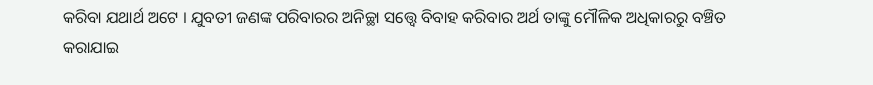କରିବା ଯଥାର୍ଥ ଅଟେ । ଯୁବତୀ ଜଣଙ୍କ ପରିବାରର ଅନିଚ୍ଛା ସତ୍ତ୍ୱେ ବିବାହ କରିବାର ଅର୍ଥ ତାଙ୍କୁ ମୌଳିକ ଅଧିକାରରୁ ବଞ୍ଚିତ କରାଯାଇ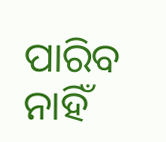ପାରିବ ନାହିଁ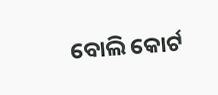ବୋଲି କୋର୍ଟ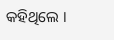କହିଥିଲେ ।